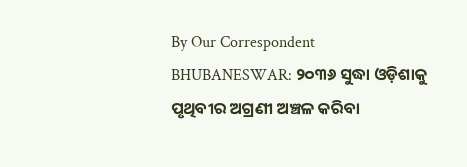By Our Correspondent
BHUBANESWAR: ୨୦୩୬ ସୁଦ୍ଧା ଓଡ଼ିଶାକୁ ପୃଥିବୀର ଅଗ୍ରଣୀ ଅଞ୍ଚଳ କରିବା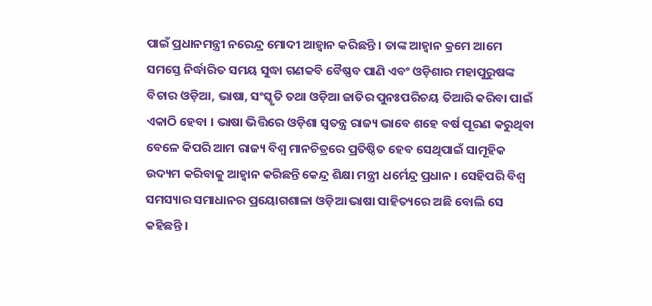ପାଇଁ ପ୍ରଧାନମନ୍ତ୍ରୀ ନରେନ୍ଦ୍ର ମୋଦୀ ଆହ୍ୱାନ କରିଛନ୍ତି । ତାଙ୍କ ଆହ୍ୱାନ କ୍ରମେ ଆମେ ସମସ୍ତେ ନିର୍ଦ୍ଧାରିତ ସମୟ ସୁଦ୍ଧା ଗଣକବି ବୈଷ୍ଣବ ପାଣି ଏବଂ ଓଡ଼ିଶାର ମହାପୁରୁଷଙ୍କ ବିଚାର ଓଡ଼ିଆ, ଭାଷା, ସଂସ୍କୃତି ତଥା ଓଡ଼ିଆ ଜାତିର ପୁନଃପରିଚୟ ତିଆରି କରିବା ପାଇଁ ଏକାଠି ହେବା । ଭାଷା ଭିତ୍ତିରେ ଓଡ଼ିଶା ସ୍ୱତନ୍ତ୍ର ରାଜ୍ୟ ଭାବେ ଶହେ ବର୍ଷ ପୂରଣ କରୁଥିବା ବେଳେ କିପରି ଆମ ରାଜ୍ୟ ବିଶ୍ୱ ମାନଚିତ୍ରରେ ପ୍ରତିଷ୍ଠିତ ହେବ ସେଥିପାଇଁ ସାମୂହିକ ଉଦ୍ୟମ କରିବାକୁ ଆହ୍ୱାନ କରିଛନ୍ତି କେନ୍ଦ୍ର ଶିକ୍ଷା ମନ୍ତ୍ରୀ ଧର୍ମେନ୍ଦ୍ର ପ୍ରଧାନ । ସେହିପରି ବିଶ୍ୱ ସମସ୍ୟାର ସମାଧାନର ପ୍ରୟୋଗଶାଳା ଓଡ଼ିଆ ଭାଷା ସାହିତ୍ୟରେ ଅଛି ବୋଲି ସେ କହିଛନ୍ତି ।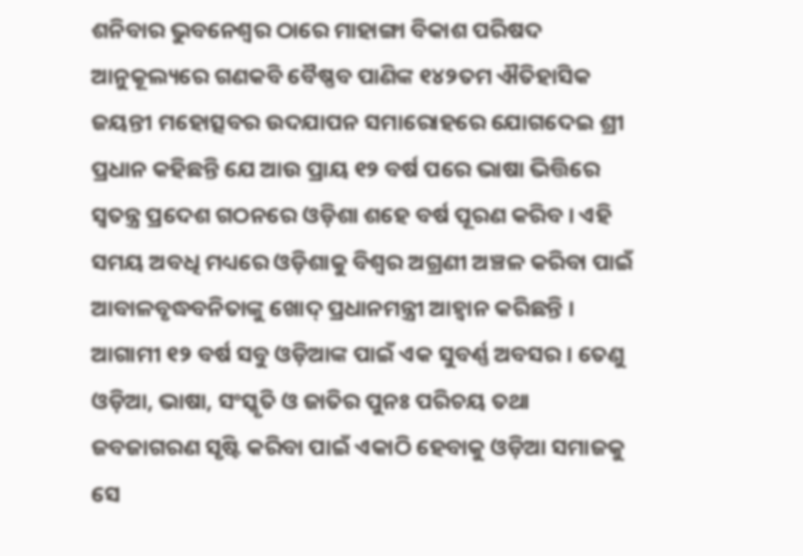ଶନିବାର ଭୁବନେଶ୍ୱର ଠାରେ ମାହାଙ୍ଗା ବିକାଶ ପରିଷଦ ଆନୁକୂଲ୍ୟରେ ଗଣକବି ବୈଷ୍ଣବ ପାଣିଙ୍କ ୧୪୨ତମ ଐତିହାସିକ ଜୟନ୍ତୀ ମହୋତ୍ସବର ଉଦଯାପନ ସମାରୋହରେ ଯୋଗଦେଇ ଶ୍ରୀ ପ୍ରଧାନ କହିଛନ୍ତି ଯେ ଆଉ ପ୍ରାୟ ୧୨ ବର୍ଷ ପରେ ଭାଷା ଭିତ୍ତିରେ ସ୍ୱତନ୍ତ୍ର ପ୍ରଦେଶ ଗଠନରେ ଓଡ଼ିଶା ଶହେ ବର୍ଷ ପୂରଣ କରିବ । ଏହି ସମୟ ଅବଧି ମଧ୍ୟରେ ଓଡ଼ିଶାକୁ ବିଶ୍ୱର ଅଗ୍ରଣୀ ଅଞ୍ଚଳ କରିବା ପାଇଁ ଆବାଳବୃଦ୍ଧବନିତାଙ୍କୁ ଖୋଦ୍ ପ୍ରଧାନମନ୍ତ୍ରୀ ଆହ୍ୱାନ କରିଛନ୍ତି । ଆଗାମୀ ୧୨ ବର୍ଷ ସବୁ ଓଡ଼ିଆଙ୍କ ପାଇଁ ଏକ ସୁବର୍ଣ୍ଣ ଅବସର । ତେଣୁ ଓଡ଼ିଆ, ଭାଷା, ସଂସ୍କୃତି ଓ ଜାତିର ପୁନଃ ପରିଚୟ ତଥା ଜବଜାଗରଣ ସୃଷ୍ଟି କରିବା ପାଇଁ ଏକାଠି ହେବାକୁ ଓଡ଼ିଆ ସମାଜକୁ ସେ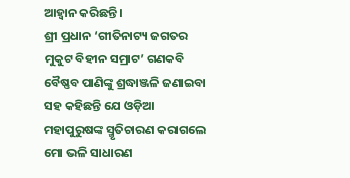ଆହ୍ୱାନ କରିଛନ୍ତି ।
ଶ୍ରୀ ପ୍ରଧାନ ‘ଗୀତିନାଟ୍ୟ ଜଗତର ମୁକୁଟ ବିହୀନ ସମ୍ରାଟ’ ଗଣକବି ବୈଷ୍ଣବ ପାଣିଙ୍କୁ ଶ୍ରଦ୍ଧାଞ୍ଜଳି ଜଣାଇବା ସହ କହିଛନ୍ତି ଯେ ଓଡ଼ିଆ ମହାପୁରୁଷଙ୍କ ସ୍ମୃତିଚାରଣ କରାଗଲେ ମୋ ଭଳି ସାଧାରଣ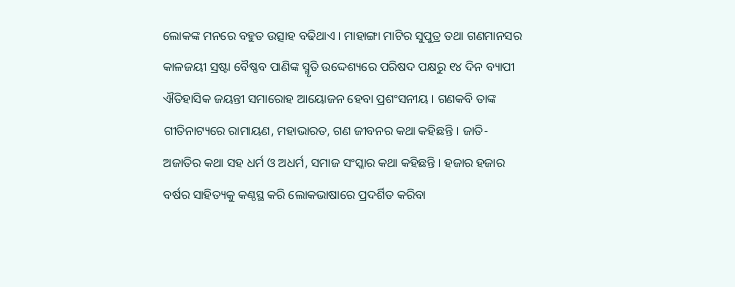ଲୋକଙ୍କ ମନରେ ବହୁତ ଉତ୍ସାହ ବଢିଥାଏ । ମାହାଙ୍ଗା ମାଟିର ସୁପୁତ୍ର ତଥା ଗଣମାନସର କାଳଜୟୀ ସ୍ରଷ୍ଟା ବୈଷ୍ଣବ ପାଣିଙ୍କ ସ୍ମୃତି ଉଦ୍ଦେଶ୍ୟରେ ପରିଷଦ ପକ୍ଷରୁ ୧୪ ଦିନ ବ୍ୟାପୀ ଐତିହାସିକ ଜୟନ୍ତୀ ସମାରୋହ ଆୟୋଜନ ହେବା ପ୍ରଶଂସନୀୟ । ଗଣକବି ତାଙ୍କ ଗୀତିନାଟ୍ୟରେ ରାମାୟଣ, ମହାଭାରତ, ଗଣ ଜୀବନର କଥା କହିଛନ୍ତି । ଜାତି-ଅଜାତିର କଥା ସହ ଧର୍ମ ଓ ଅଧର୍ମ, ସମାଜ ସଂସ୍କାର କଥା କହିଛନ୍ତି । ହଜାର ହଜାର ବର୍ଷର ସାହିତ୍ୟକୁ କଣ୍ଠସ୍ଥ କରି ଲୋକଭାଷାରେ ପ୍ରଦର୍ଶିତ କରିବା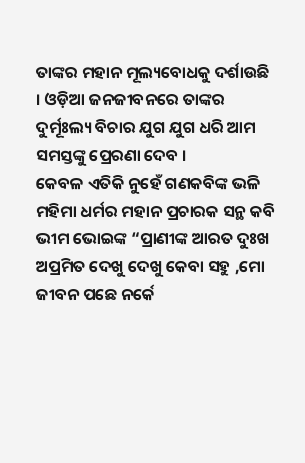ତାଙ୍କର ମହାନ ମୂଲ୍ୟବୋଧକୁ ଦର୍ଶାଉଛି । ଓଡ଼ିଆ ଜନଜୀବନରେ ତାଙ୍କର ଦୁର୍ମୂଃଲ୍ୟ ବିଚାର ଯୁଗ ଯୁଗ ଧରି ଆମ ସମସ୍ତଙ୍କୁ ପ୍ରେରଣା ଦେବ ।
କେବଳ ଏତିକି ନୁହେଁ ଗଣକବିଙ୍କ ଭଳି ମହିମା ଧର୍ମର ମହାନ ପ୍ରଚାରକ ସନ୍ଥ କବି ଭୀମ ଭୋଇଙ୍କ “ପ୍ରାଣୀଙ୍କ ଆରତ ଦୁଃଖ ଅପ୍ରମିତ ଦେଖୁ ଦେଖୁ କେବା ସହୁ ,ମୋ ଜୀବନ ପଛେ ନର୍କେ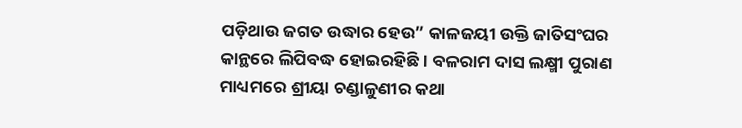ପଡ଼ିଥାଉ ଜଗତ ଉଦ୍ଧାର ହେଉ” କାଳଜୟୀ ଉକ୍ତି ଜାତିସଂଘର କାନ୍ଥରେ ଲିପିବଦ୍ଧ ହୋଇରହିଛି । ବଳରାମ ଦାସ ଲକ୍ଷ୍ମୀ ପୁରାଣ ମାଧ୍ୟମରେ ଶ୍ରୀୟା ଚଣ୍ଡାଳୁଣୀର କଥା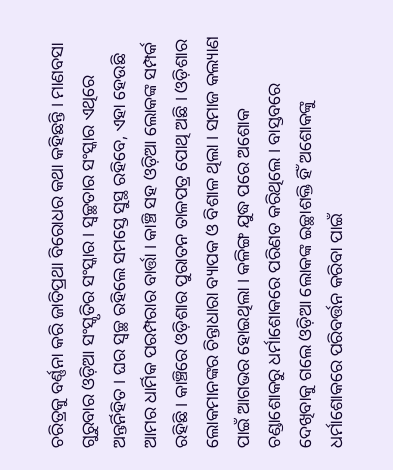ଚରିତ୍ରକୁ ବର୍ଣ୍ଣନା କରି ଜାତିପ୍ରଥା ବିରୋଧର କଥା କହିଛନ୍ତି । ମାଣବସା ଗୁରୁବାର ଓଡ଼ିଆ ସଂସ୍କୃତିର ସଂସ୍କାର । ସ୍ୱଚ୍ଛତାର ସଂସ୍କାର ଏଥିରେ ଅନ୍ତର୍ନିହିତ । ଘର ସ୍ୱଚ୍ଛ ରହିଲେ ସମସ୍ତେ ସୁସ୍ଥ ରହିବେ, ଏହା ହେଉଛି ଆମର ଧାର୍ମିକ ପରମ୍ପରାର ବାର୍ତ୍ତା । କାଞ୍ଚି ସହ ଓଡ଼ିଆ ଲୋକଙ୍କ ସମ୍ପର୍କ ରହିଛି । କାଞ୍ଚିରେ ଓଡ଼ିଶାର ପୁରାତନ ତାଳପତ୍ର ପୋଥି ଅଛି । ଓଡ଼ିଶାର ଲୋକମାନଙ୍କର ଚିନ୍ତାଧାରା ବ୍ୟାପକ ଓ ବିଶାଳ ଥିଲା । ସମାଜ କଲ୍ୟାଣ ପାଇଁ ଆଗଭର ହୋଇଥିଲା । କଳିଙ୍ଗ ଯୁଦ୍ଧ ପରେ ଅଶୋକ ଚଣ୍ଡାଶୋକରୁ ଧର୍ମାଶୋକରେ ପରିଣତ କରିଥିଲେ । ବାସ୍ତବରେ ଦେଖିବାକୁ ଗଲେ ଓଡ଼ିଆ ଲୋକଙ୍କ ଇଚ୍ଛାଶକ୍ତି ହିଁ ଅଶୋକଙ୍କୁ ଧର୍ମାଶୋକରେ ପରିବର୍ତ୍ତନ କରିବା ପାଇଁ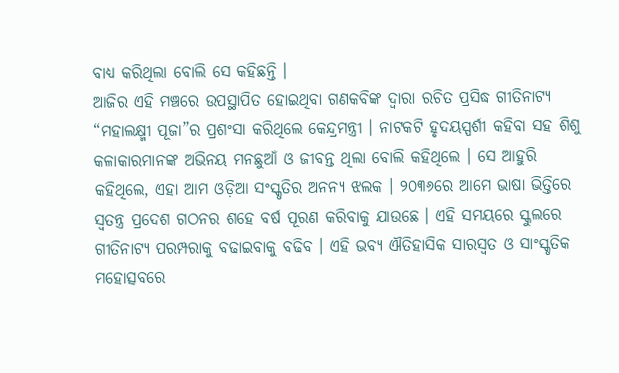ବାଧ୍ୟ କରିଥିଲା ବୋଲି ସେ କହିଛନ୍ତି ।
ଆଜିର ଏହି ମଞ୍ଚରେ ଉପସ୍ଥାପିତ ହୋଇଥିବା ଗଣକବିଙ୍କ ଦ୍ୱାରା ରଚିତ ପ୍ରସିଦ୍ଧ ଗୀତିନାଟ୍ୟ “ମହାଲକ୍ଷ୍ମୀ ପୂଜା”ର ପ୍ରଶଂସା କରିଥିଲେ କେନ୍ଦ୍ରମନ୍ତ୍ରୀ । ନାଟକଟି ହୃଦୟସ୍ପର୍ଶୀ କହିବା ସହ ଶିଶୁ କଳାକାରମାନଙ୍କ ଅଭିନୟ ମନଛୁଆଁ ଓ ଜୀବନ୍ତ ଥିଲା ବୋଲି କହିଥିଲେ । ସେ ଆହୁରି କହିଥିଲେ, ଏହା ଆମ ଓଡ଼ିଆ ସଂସ୍କୃତିର ଅନନ୍ୟ ଝଲକ । ୨୦୩୬ରେ ଆମେ ଭାଷା ଭିତ୍ତିରେ ସ୍ୱତନ୍ତ୍ର ପ୍ରଦେଶ ଗଠନର ଶହେ ବର୍ଷ ପୂରଣ କରିବାକୁ ଯାଉଛେ । ଏହି ସମୟରେ ସ୍କୁଲରେ ଗୀତିନାଟ୍ୟ ପରମ୍ପରାକୁ ବଢାଇବାକୁ ବଢିବ । ଏହି ଭବ୍ୟ ଐତିହାସିକ ସାରସ୍ୱତ ଓ ସାଂସ୍କୃତିକ ମହୋତ୍ସବରେ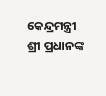କେନ୍ଦ୍ରମନ୍ତ୍ରୀ ଶ୍ରୀ ପ୍ରଧାନଙ୍କ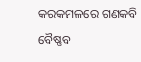କରକମଳରେ ଗଣକବି ବୈଷ୍ଣବ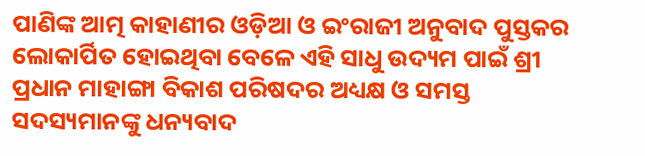ପାଣିଙ୍କ ଆତ୍ମ କାହାଣୀର ଓଡ଼ିଆ ଓ ଇଂରାଜୀ ଅନୁବାଦ ପୁସ୍ତକର ଲୋକାର୍ପିତ ହୋଇଥିବା ବେଳେ ଏହି ସାଧୁ ଉଦ୍ୟମ ପାଇଁ ଶ୍ରୀ ପ୍ରଧାନ ମାହାଙ୍ଗା ବିକାଶ ପରିଷଦର ଅଧ୍ୟକ୍ଷ ଓ ସମସ୍ତ ସଦସ୍ୟମାନଙ୍କୁ ଧନ୍ୟବାଦ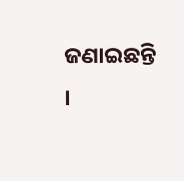ଜଣାଇଛନ୍ତି ।